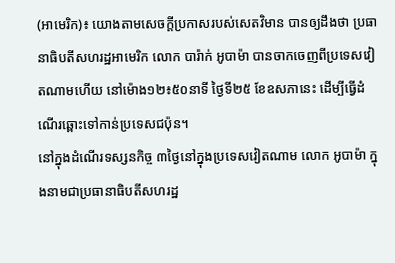(អាមេរិក)៖ យោងតាមសេចក្ដីប្រកាសរបស់សេតវិមាន បានឲ្យដឹងថា ប្រធានាធិបតីសហរដ្ឋអាមេរិក លោក បារ៉ាក់ អូបាម៉ា បានចាកចេញពីប្រទេសវៀតណាមហើយ នៅម៉ោង១២៖៥០នាទី ថ្ងៃទី២៥ ខែឧសភានេះ ដើម្បីធ្វើដំណើរឆ្ពោះទៅកាន់ប្រទេសជប៉ុន។
នៅក្នុងដំណើរទស្សនកិច្ច ៣ថ្ងៃនៅក្នុងប្រទេសវៀតណាម លោក អូបាម៉ា ក្នុងនាមជាប្រធានាធិបតីសហរដ្ឋ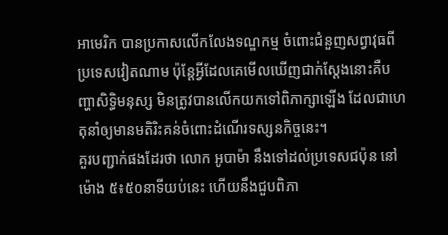អាមេរិក បានប្រកាសលើកលែងទណ្ឌកម្ម ចំពោះជំនួញសព្វាវុធពីប្រទេសវៀតណាម ប៉ុន្តែអ្វីដែលគេមើលឃើញជាក់ស្ដែងនោះគឺបញ្ហាសិទ្ធិមនុស្ស មិនត្រូវបានលើកយកទៅពិភាក្សាឡើង ដែលជាហេតុនាំឲ្យមានមតិរិះគន់ចំពោះដំណើរទស្សនកិច្ចនេះ។
គួរបញ្ជាក់ផងដែរថា លោក អូបាម៉ា នឹងទៅដល់ប្រទេសជប៉ុន នៅម៉ោង ៥៖៥០នាទីយប់នេះ ហើយនឹងជួបពិភា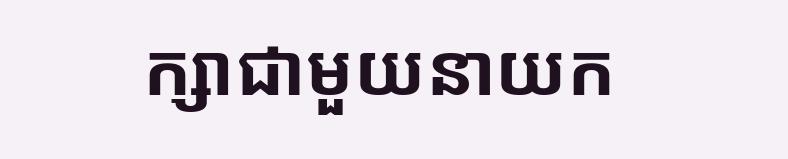ក្សាជាមួយនាយក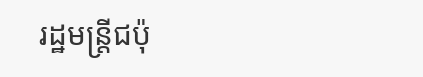រដ្ឋមន្ត្រីជប៉ុ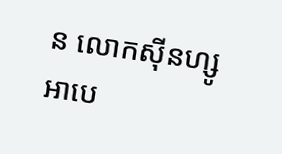ន លោកស៊ីនហ្សូ អាបេ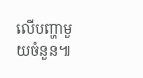លើបញ្ហាមួយចំនួន៕